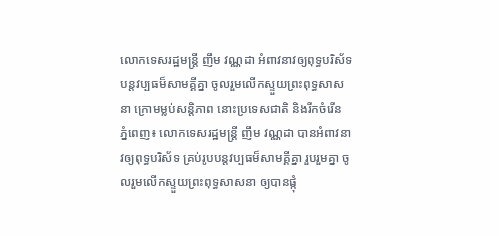លោកទេសរដ្ឋមន្ត្រី ញឹម វណ្ណដា អំពាវនាវឲ្យពុទ្ធបរិស័ទបន្ដវប្បធម៏សាមគី្គគ្នា ចូលរួមលើកស្ទួយព្រះពុទ្ធសាសនា ក្រោមម្លប់សន្ដិភាព នោះប្រទេសជាតិ និងរីកចំរើន
ភ្នំពេញ៖ លោកទេសរដ្ឋមន្ដ្រី ញឹម វណ្ណដា បានអំពាវនាវឲ្យពុទ្ធបរិស័ទ គ្រប់រូបបន្ដវប្បធម៏សាមគ្គីគ្នា រួបរួមគ្នា ចូលរួមលើកស្ទួយព្រះពុទ្ធសាសនា ឲ្យបានផ្កុំ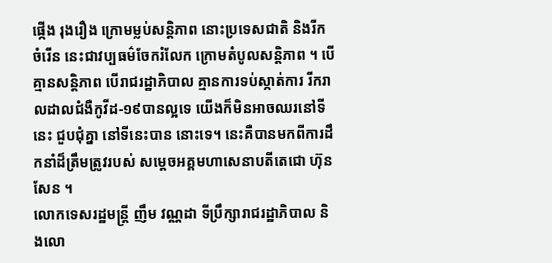ផ្កើង រុងរឿង ក្រោមម្លប់សន្ដិភាព នោះប្រទេសជាតិ និងរីកចំរើន នេះជាវប្បធម៌ចែករំលែក ក្រោមតំបូលសន្តិភាព ។ បើគ្មានសន្តិភាព បើរាជរដ្ឋាភិបាល គ្មានការទប់ស្កាត់ការ រីករាលដាលជំងឺកូវីដ-១៩បានល្អទេ យើងក៏មិនអាចឈរនៅទីនេះ ជួបជុំគ្នា នៅទីនេះបាន នោះទេ។ នេះគឺបានមកពីការដឹកនាំដ៏ត្រឹមត្រូវរបស់ សម្តេចអគ្គមហាសេនាបតីតេជោ ហ៊ុន សែន ។
លោកទេសរដ្ឋមន្ត្រី ញឹម វណ្ណដា ទីប្រឹក្សារាជរដ្ឋាភិបាល និងលោ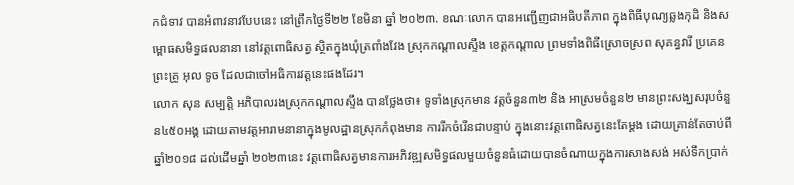កជំទាវ បានអំពាវនាវបែបនេះ នៅព្រឹកថ្ងៃទី២២ ខែមិនា ឆ្នាំ ២០២៣. ខណៈលោក បានអញ្ជើញជាអធិបតីភាព ក្នុងពិធីបុណ្យឆ្លងកុដិ និងសម្ពោធសមិទ្ធផលនានា នៅវត្ដពោធិសត្វ ស្ថិតក្នុងឃុំត្រពាំងវែង ស្រុកកណ្តាលស្ទឹង ខេត្តកណ្តាល ព្រមទាំងពិធីស្រោចស្រព សុគន្ធវារី ប្រគេនព្រះគ្រូ អុល ទូច ដែលជាចៅអធិការវត្តនេះផងដែរ។
លោក សុន សម្បត្តិ អភិបាលរងស្រុកកណ្តាលស្ទឹង បានថ្លែងថា៖ ទូទាំងស្រុកមាន វត្តចំនួន៣២ និង អាស្រមចំនួន២ មានព្រះសង្ឃសរុបចំនួន៤៥០អង្គ ដោយតាមវត្តអារាមនានាក្នុងមូលដ្ឋានស្រុកកំពុងមាន ការរីកចំរើនជាបន្ទាប់ ក្នុងនោះវត្តពោធិសត្វនេះតែម្តង ដោយគ្រាន់តែចាប់ពីឆ្នាំ២០១៨ ដល់ដើមឆ្នាំ ២០២៣នេះ វត្តពោធិសត្វមានការអភិវឌ្ឍសមិទ្ធផលមួយចំនួនធំដោយបានចំណាយក្នុងការសាងសង់ អស់ទឹកប្រាក់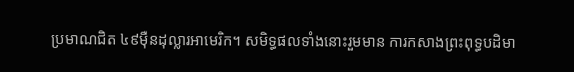ប្រមាណជិត ៤៩ម៉ឺនដុល្លារអាមេរិក។ សមិទ្ធផលទាំងនោះរួមមាន ការកសាងព្រះពុទ្ធបដិមា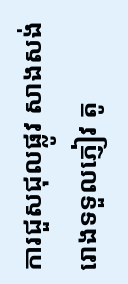ការជួសជុលផ្លូវ សាងសង់រោងទទួលភ្ញៀវ តូ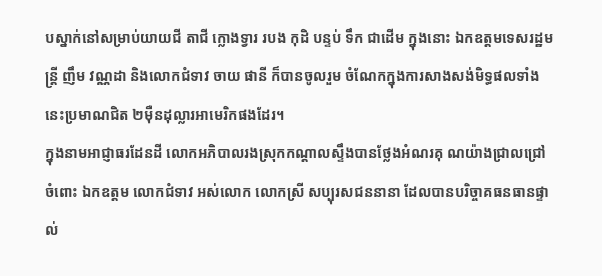បស្នាក់នៅសម្រាប់យាយជី តាជី ក្លោងទ្វារ របង កុដិ បន្ទប់ ទឹក ជាដើម ក្នុងនោះ ឯកឧត្តមទេសរដ្ឋមន្ត្រី ញឹម វណ្ណដា និងលោកជំទាវ ចាយ ផានី ក៏បានចូលរួម ចំណែកក្នុងការសាងសង់មិទ្ធផលទាំងនេះប្រមាណជិត ២ម៉ឺនដុល្លារអាមេរិកផងដែរ។
ក្នុងនាមអាជ្ញាធរដែនដី លោកអភិបាលរងស្រុកកណ្តាលស្ទឹងបានថ្លែងអំណរគុ ណយ៉ាងជ្រាលជ្រៅ ចំពោះ ឯកឧត្តម លោកជំទាវ អស់លោក លោកស្រី សប្បុរសជននានា ដែលបានបរិច្ចាគធនធានផ្ទាល់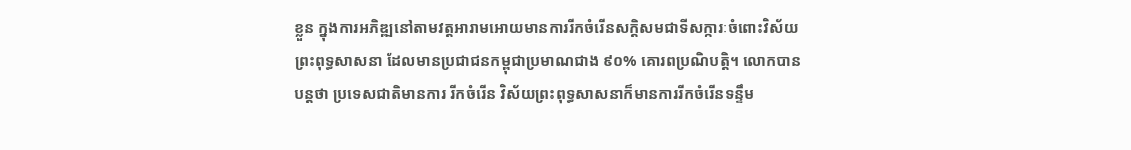ខ្លួន ក្នុងការអភិឌ្ឍនៅតាមវត្តអារាមអោយមានការរីកចំរើនសក្តិសមជាទីសក្ការៈចំពោះវិស័យព្រះពុទ្ធសាសនា ដែលមានប្រជាជនកម្ពុជាប្រមាណជាង ៩០% គោរពប្រណិបត្តិ។ លោកបានបន្តថា ប្រទេសជាតិមានការ រីកចំរើន វិស័យព្រះពុទ្ធសាសនាក៏មានការរីកចំរើនទន្ទឹម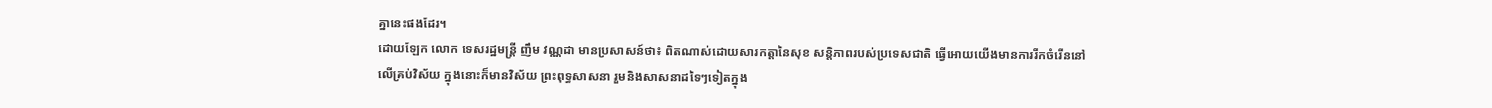គ្នានេះផងដែរ។
ដោយឡែក លោក ទេសរដ្ឋមន្ត្រី ញឹម វណ្ណដា មានប្រសាសន៍ថា៖ ពិតណាស់ដោយសារកត្តានៃសុខ សន្តិភាពរបស់ប្រទេសជាតិ ធ្វើអោយយើងមានការរីកចំរើននៅលើគ្រប់វិស័យ ក្នុងនោះក៏មានវិស័យ ព្រះពុទ្ធសាសនា រួមនិងសាសនាដទៃៗទៀតក្នុង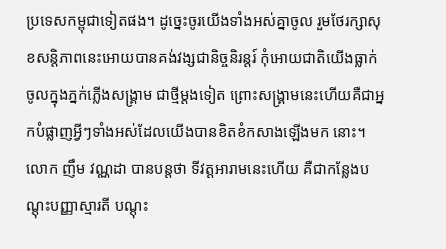ប្រទេសកម្ពុជាទៀតផង។ ដូច្នេះចូរយើងទាំងអស់គ្នាចូល រួមថែរក្សាសុខសន្តិភាពនេះអោយបានគង់វង្សជានិច្ចនិរន្តរ៍ កុំអោយជាតិយើងធ្លាក់ចូលក្នុងភ្នក់ភ្លើងសង្គ្រាម ជាថ្មីម្តងទៀត ព្រោះសង្គ្រាមនេះហើយគឺជាអ្នកបំផ្លាញអ្វីៗទាំងអស់ដែលយើងបានខិតខំកសាងឡើងមក នោះ។
លោក ញឹម វណ្ណដា បានបន្តថា ទីវត្តអារាមនេះហើយ គឺជាកន្លែងបណ្តុះបញ្ញាស្មារតី បណ្តុះ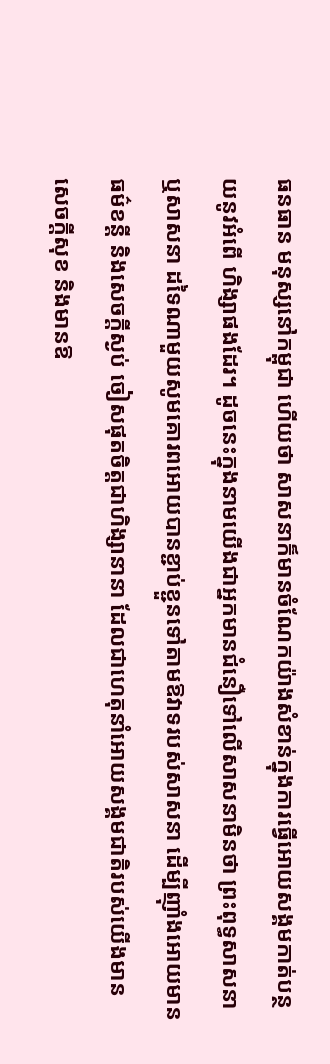ធនធាន មនុស្សនៅកម្ពុជា ហើយថា សាសនាក៏មានចំណែកយ៉ាងសំខាន់ក្នុងការធ្វើអោយសង្គមកាត់បន្ថយនូវអំពើ ហិង្សាផងដែរ។ ដូចនេះក្នុងនាមយើងជាអ្នកមានជំនឿទៅលើសាសនាមិនថា ព្រះពុទ្ធសាសនា ឬសាសនា ដទៃណាមួយសូមគោរពអោយបានខ្ជាប់ខ្ជួនទៅតាមឱវាទរបស់សាសនា ដើម្បីញ៉ាំងអោយមានធម៌ខន្តី និងសេចក្តីស្ងប់ ចៀសផុតចិត្តជាហិង្សានានា ដែលជាហេតុនាំអោយសង្គមជាតិរបស់យើងមានសេចក្តីសុខ និងមានឱ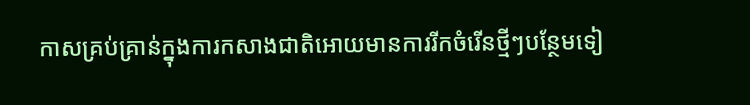កាសគ្រប់គ្រាន់ក្នុងការកសាងជាតិអោយមានការរីកចំរើនថ្មីៗបន្ថែមទៀ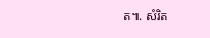ត៕. សំរិត